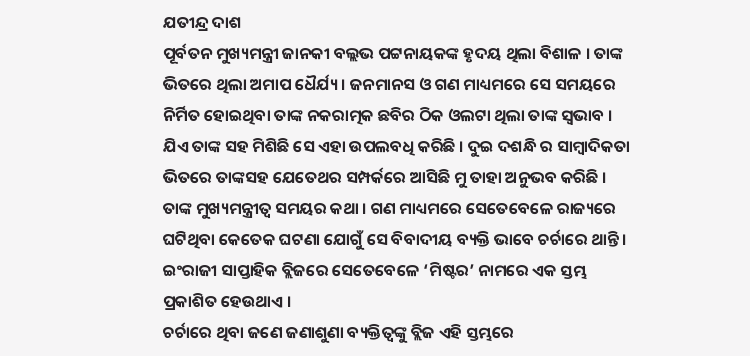ଯତୀନ୍ଦ୍ର ଦାଶ
ପୂର୍ବତନ ମୁଖ୍ୟମନ୍ତ୍ରୀ ଜାନକୀ ବଲ୍ଲଭ ପଟ୍ଟନାୟକଙ୍କ ହୃଦୟ ଥିଲା ବିଶାଳ । ତାଙ୍କ ଭିତରେ ଥିଲା ଅମାପ ଧୈର୍ଯ୍ୟ । ଜନମାନସ ଓ ଗଣ ମାଧ୍ୟମରେ ସେ ସମୟରେ ନିର୍ମିତ ହୋଇଥିବା ତାଙ୍କ ନକରାତ୍ମକ ଛବିର ଠିକ ଓଲଟା ଥିଲା ତାଙ୍କ ସ୍ଵଭାବ । ଯିଏ ତାଙ୍କ ସହ ମିଶିଛି ସେ ଏହା ଉପଲବଧି କରିଛି । ଦୁଇ ଦଶନ୍ଧି ର ସାମ୍ବାଦିକତା ଭିତରେ ତାଙ୍କସହ ଯେତେଥର ସମ୍ପର୍କରେ ଆସିଛି ମୁ ତାହା ଅନୁଭବ କରିଛି ।
ତାଙ୍କ ମୁଖ୍ୟମନ୍ତ୍ରୀତ୍ଵ ସମୟର କଥା । ଗଣ ମାଧ୍ୟମରେ ସେତେବେଳେ ରାଜ୍ୟରେ ଘଟିଥିବା କେତେକ ଘଟଣା ଯୋଗୁଁ ସେ ବିବାଦୀୟ ବ୍ୟକ୍ତି ଭାବେ ଚର୍ଚାରେ ଥାନ୍ତି । ଇଂରାଜୀ ସାପ୍ତାହିକ ବ୍ଲିଜରେ ସେତେବେଳେ ‘ମିଷ୍ଟର’ ନାମରେ ଏକ ସ୍ତମ୍ଭ ପ୍ରକାଶିତ ହେଉଥାଏ ।
ଚର୍ଚାରେ ଥିବା ଜଣେ ଜଣାଶୁଣା ବ୍ୟକ୍ତିତ୍ଵଙ୍କୁ ବ୍ଲିଜ ଏହି ସ୍ତମ୍ଭରେ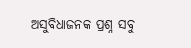ଅସୁବିଧାଜନକ ପ୍ରଶ୍ନ ସବୁ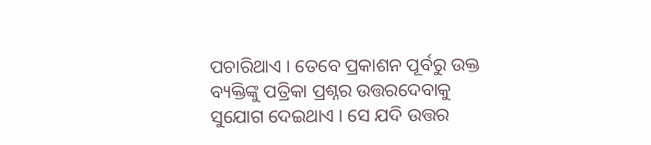ପଚାରିଥାଏ । ତେବେ ପ୍ରକାଶନ ପୂର୍ବରୁ ଉକ୍ତ ବ୍ୟକ୍ତିଙ୍କୁ ପତ୍ରିକା ପ୍ରଶ୍ନର ଉତ୍ତରଦେବାକୁ ସୁଯୋଗ ଦେଇଥାଏ । ସେ ଯଦି ଉତ୍ତର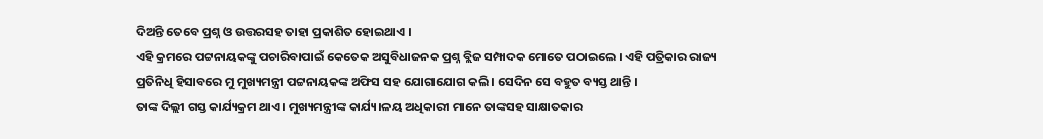ଦିଅନ୍ତି ତେବେ ପ୍ରଶ୍ନ ଓ ଉତ୍ତରସହ ତାହା ପ୍ରକାଶିତ ହୋଇଥାଏ ।
ଏହି କ୍ରମରେ ପଟ୍ଟନାୟକଙ୍କୁ ପଚାରିବାପାଇଁ କେତେକ ଅସୁବିଧାଜନକ ପ୍ରଶ୍ନ ବ୍ଲିଜ ସମ୍ପାଦକ ମୋତେ ପଠାଇଲେ । ଏହି ପତ୍ରିକାର ରାଜ୍ୟ ପ୍ରତିନିଧି ହିସାବରେ ମୁ ମୁଖ୍ୟମନ୍ତ୍ରୀ ପଟ୍ଟନାୟକଙ୍କ ଅଫିସ ସହ ଯୋଗାଯୋଗ କଲି । ସେଦିନ ସେ ବହୁତ ବ୍ୟସ୍ତ ଥାନ୍ତି ।
ତାଙ୍କ ଦିଲ୍ଲୀ ଗସ୍ତ କାର୍ଯ୍ୟକ୍ରମ ଥାଏ । ମୁଖ୍ୟମନ୍ତ୍ରୀଙ୍କ କାର୍ଯ୍ୟ।ଳୟ ଅଧିକାରୀ ମାନେ ତାଙ୍କସହ ସାକ୍ଷାତକାର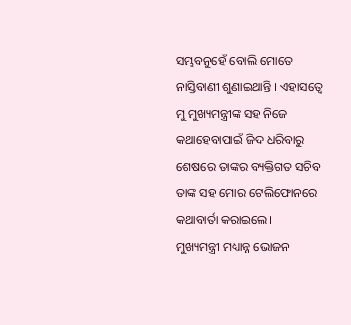ସମ୍ଭବନୁହେଁ ବୋଲି ମୋତେ ନାସ୍ତିବାଣୀ ଶୁଣାଇଥାନ୍ତି । ଏହାସତ୍ୱେ ମୁ ମୁଖ୍ୟମନ୍ତ୍ରୀଙ୍କ ସହ ନିଜେ କଥାହେବାପାଇଁ ଜିଦ ଧରିବାରୁ ଶେଷରେ ତାଙ୍କର ବ୍ୟକ୍ତିଗତ ସଚିବ ତାଙ୍କ ସହ ମୋର ଟେଲିଫୋନରେ କଥାବାର୍ତା କରାଇଲେ।
ମୁଖ୍ୟମନ୍ତ୍ରୀ ମଧ୍ୟାନ୍ନ ଭୋଜନ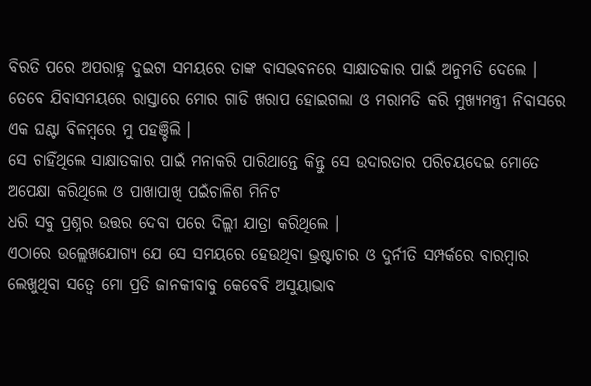ବିରତି ପରେ ଅପରାହ୍ନ ଦୁଇଟା ସମୟରେ ତାଙ୍କ ବାସଭବନରେ ସାକ୍ଷାତକାର ପାଇଁ ଅନୁମତି ଦେଲେ । ତେବେ ଯିବାସମୟରେ ରାସ୍ତାରେ ମୋର ଗାଡି ଖରାପ ହୋଇଗଲା ଓ ମରାମତି କରି ମୁଖ୍ୟମନ୍ତ୍ରୀ ନିବାସରେ ଏକ ଘଣ୍ଟା ବିଳମ୍ବରେ ମୁ ପହଞ୍ଚିଲି ।
ସେ ଚାହିଁଥିଲେ ସାକ୍ଷାତକାର ପାଇଁ ମନାକରି ପାରିଥାନ୍ତେ କିନ୍ତୁ ସେ ଉଦାରତାର ପରିଚୟଦେଇ ମୋତେ ଅପେକ୍ଷା କରିଥିଲେ ଓ ପାଖାପାଖି ପଇଁଚାଳିଶ ମିନିଟ
ଧରି ସବୁ ପ୍ରଶ୍ନର ଉତ୍ତର ଦେବା ପରେ ଦିଲ୍ଲୀ ଯାତ୍ରା କରିଥିଲେ ।
ଏଠାରେ ଉଲ୍ଲେଖଯୋଗ୍ୟ ଯେ ସେ ସମୟରେ ହେଉଥିବା ଭ୍ରଷ୍ଟାଚାର ଓ ଦୁର୍ନୀତି ସମ୍ପର୍କରେ ବାରମ୍ବାର ଲେଖୁଥିବା ସତ୍ଵେ ମୋ ପ୍ରତି ଜାନକୀବାବୁ କେବେବି ଅସୁୟାଭାବ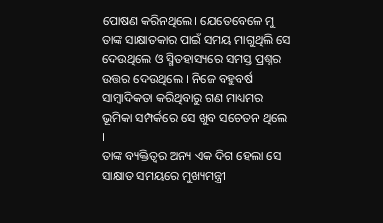ପୋଷଣ କରିନଥିଲେ। ଯେତେବେଳେ ମୁ ତାଙ୍କ ସାକ୍ଷାତକାର ପାଇଁ ସମୟ ମାଗୁଥିଲି ସେ ଦେଉଥିଲେ ଓ ସ୍ମିତହାସ୍ୟରେ ସମସ୍ତ ପ୍ରଶ୍ନର ଉତ୍ତର ଦେଉଥିଲେ । ନିଜେ ବହୁବର୍ଷ ସାମ୍ବାଦିକତା କରିଥିବାରୁ ଗଣ ମାଧ୍ୟମର ଭୂମିକା ସମ୍ପର୍କରେ ସେ ଖୁବ ସଚେତନ ଥିଲେ ।
ତାଙ୍କ ବ୍ୟକ୍ତିତ୍ଵର ଅନ୍ୟ ଏକ ଦିଗ ହେଲା ସେ ସାକ୍ଷାତ ସମୟରେ ମୁଖ୍ୟମନ୍ତ୍ରୀ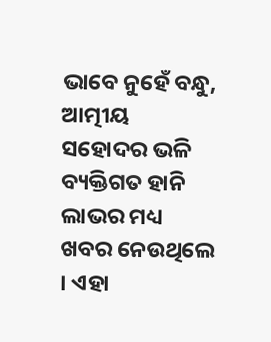ଭାବେ ନୁହେଁ ବନ୍ଧୁ, ଆତ୍ମୀୟ ସହୋଦର ଭଳି ବ୍ୟକ୍ତିଗତ ହାନି ଲାଭର ମଧ୍ୟ ଖବର ନେଉଥିଲେ । ଏହା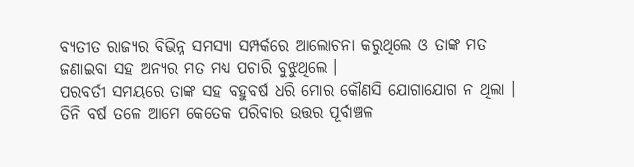ବ୍ୟତୀତ ରାଜ୍ୟର ବିଭିନ୍ନ ସମସ୍ୟା ସମ୍ପର୍କରେ ଆଲୋଚନା କରୁଥିଲେ ଓ ତାଙ୍କ ମତ ଜଣାଇବା ସହ ଅନ୍ୟର ମତ ମଧ୍ୟ ପଚାରି ବୁଝୁଥିଲେ ।
ପରବର୍ତୀ ସମୟରେ ତାଙ୍କ ସହ ବହୁବର୍ଷ ଧରି ମୋର କୌଣସି ଯୋଗାଯୋଗ ନ ଥିଲା । ତିନି ବର୍ଷ ତଳେ ଆମେ କେତେକ ପରିବାର ଉତ୍ତର ପୂର୍ବାଞ୍ଚଳ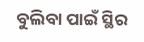ବୁଲିବା ପାଇଁ ସ୍ଥିର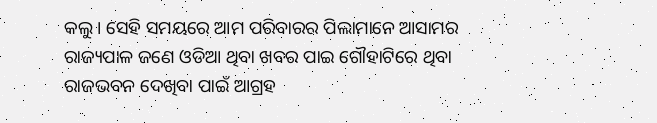କଲୁ । ସେହି ସମୟରେ ଆମ ପରିବାରର ପିଲାମାନେ ଆସାମର ରାଜ୍ୟପାଳ ଜଣେ ଓଡିଆ ଥିବା ଖବର ପାଇ ଗୌହାଟିରେ ଥିବା ରାଜଭବନ ଦେଖିବା ପାଇଁ ଆଗ୍ରହ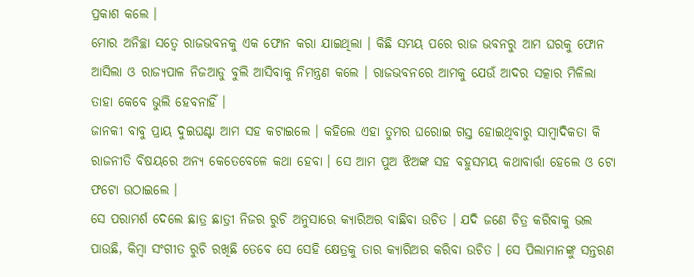ପ୍ରକାଶ କଲେ ।
ମୋର ଅନିଚ୍ଛା ସତ୍ଵେ ରାଜଭବନକୁ ଏକ ଫୋନ କରା ଯାଇଥିଲା । କିଛି ସମୟ ପରେ ରାଜ ଭବନରୁ ଆମ ଘରକୁ ଫୋନ ଆସିଲା ଓ ରାଜ୍ୟପାଳ ନିଜଆଡୁ ବୁଲି ଆସିବାକୁ ନିମନ୍ତ୍ରଣ କଲେ । ରାଜଭବନରେ ଆମକୁ ଯେଉଁ ଆଦର ସତ୍କାର ମିଳିଲା ତାହା କେବେ ଭୁଲି ହେବନାହିଁ ।
ଜାନକୀ ବାବୁ ପ୍ରାୟ ଦୁଇଘଣ୍ଟା ଆମ ସହ କଟାଇଲେ । କହିଲେ ଏହା ତୁମର ଘରୋଇ ଗସ୍ତ ହୋଇଥିବାରୁ ସାମ୍ବାଦିକତା କି ରାଜନୀତି ବିଷୟରେ ଅନ୍ୟ କେତେବେଳେ କଥା ହେବା । ସେ ଆମ ପୁଅ ଝିଅଙ୍କ ସହ ବହୁସମୟ କଥାବାର୍ତ୍ତା ହେଲେ ଓ ଟୋ ଫଟୋ ଉଠାଇଲେ ।
ସେ ପରାମର୍ଶ ଦେଲେ ଛାତ୍ର ଛାତ୍ରୀ ନିଜର ରୁଚି ଅନୁସାରେ କ୍ୟାରିଅର ବାଛିବା ଉଚିତ । ଯଦି ଜଣେ ଚିତ୍ର କରିବାକୁ ଭଲ ପାଉଛି, କିମ୍ବା ସଂଗୀତ ରୁଚି ରଖିଛି ତେବେ ସେ ସେହି କ୍ଷେତ୍ରକୁ ତାର କ୍ୟାରିଅର କରିବା ଉଚିତ । ସେ ପିଲାମାନଙ୍କୁ ସନ୍ତରଣ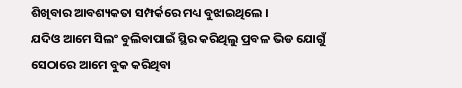ଶିଖିବାର ଆବଶ୍ୟକତା ସମ୍ପର୍କରେ ମଧ୍ୟ ବୁଝାଇଥିଲେ ।
ଯଦିଓ ଆମେ ସିଲଂ ବୁଲିବାପାଇଁ ସ୍ଥିର କରିଥିଲୁ ପ୍ରବଳ ଭିଡ ଯୋଗୁଁ ସେଠାରେ ଆମେ ବୁକ କରିଥିବା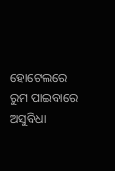ହୋଟେଲରେ ରୁମ ପାଇବାରେ ଅସୁବିଧା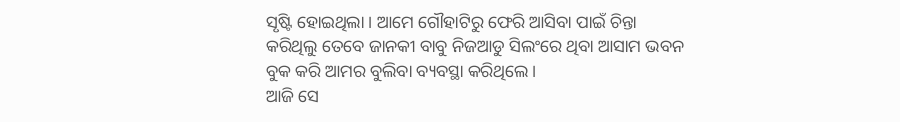ସୃଷ୍ଟି ହୋଇଥିଲା । ଆମେ ଗୌହାଟିରୁ ଫେରି ଆସିବା ପାଇଁ ଚିନ୍ତା କରିଥିଲୁ ତେବେ ଜାନକୀ ବାବୁ ନିଜଆଡୁ ସିଲଂରେ ଥିବା ଆସାମ ଭବନ ବୁକ କରି ଆମର ବୁଲିବା ବ୍ୟବସ୍ଥା କରିଥିଲେ ।
ଆଜି ସେ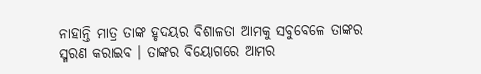ନାହାନ୍ତି ମାତ୍ର ତାଙ୍କ ହୃଦୟର ବିଶାଳତା ଆମକୁ ସବୁବେଳେ ତାଙ୍କର ସ୍ମରଣ କରାଇବ । ତାଙ୍କର ବିୟୋଗରେ ଆମର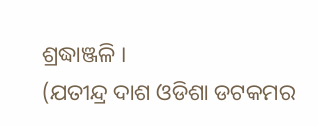ଶ୍ରଦ୍ଧାଞ୍ଜଳି ।
(ଯତୀନ୍ଦ୍ର ଦାଶ ଓଡିଶା ଡଟକମର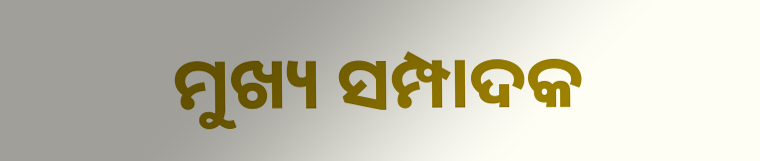ମୁଖ୍ୟ ସମ୍ପାଦକ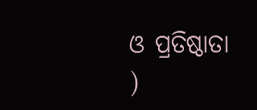ଓ ପ୍ରତିଷ୍ଠାତା )